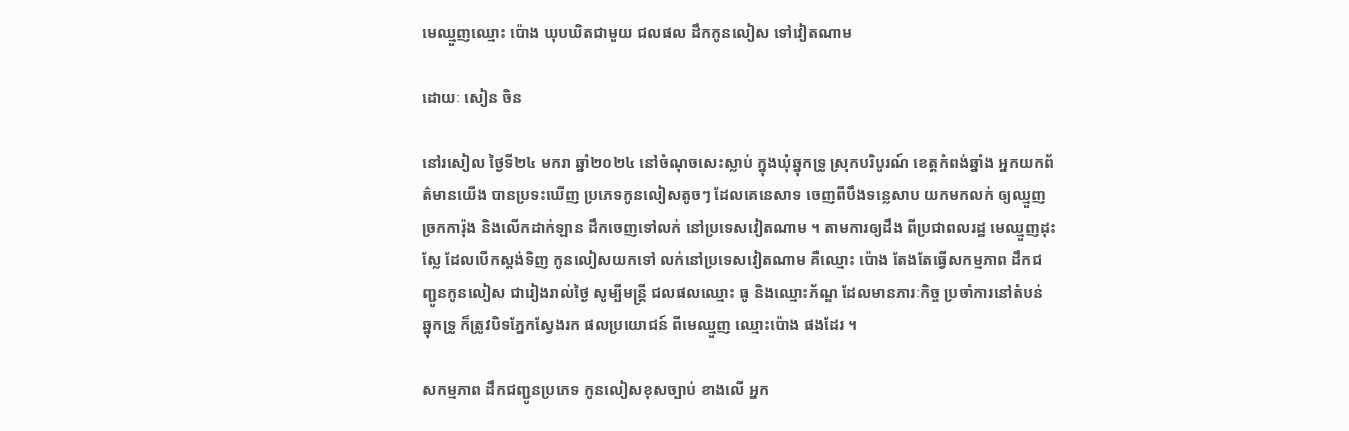មេឈ្មួញឈ្មោះ ប៉ោង ឃុបឃិតជាមួយ ជលផល ដឹកកូនលៀស ទៅវៀតណាម

ដោយៈ សៀន ចិន

នៅរសៀល ថ្ងៃទី២៤ មករា ឆ្នាំ២០២៤ នៅចំណុចសេះស្លាប់ ក្នុងឃុំឆ្នុកទ្រូ ស្រុកបរិបូរណ៍ ខេត្តកំពង់ឆ្នាំង អ្នកយកព័ត៌មានយើង បានប្រទះឃើញ ប្រភេទកូនលៀសតូចៗ ដែលគេនេសាទ ចេញពីបឹងទន្លេសាប យកមកលក់ ឲ្យឈ្មួញច្រកការ៉ុង និងលើកដាក់ឡាន ដឹកចេញទៅលក់ នៅប្រទេសវៀតណាម ។ តាមការឲ្យដឹង ពីប្រជាពលរដ្ឋ មេឈ្មួញដុះស្លែ ដែលបើកស្ដង់ទិញ កូនលៀសយកទៅ លក់នៅប្រទេសវៀតណាម គឺឈ្មោះ ប៉ោង តែងតែធ្វើសកម្មភាព ដឹកជញ្ជូនកូនលៀស ជារៀងរាល់ថ្ងៃ សូម្បីមន្ត្រី ជលផលឈ្មោះ ធូ និងឈ្មោះភ័ណ្ឌ ដែលមានភារៈកិច្ច ប្រចាំការនៅតំបន់ ឆ្នុកទ្រូ ក៏ត្រូវបិទភ្នែកស្វែងរក ផលប្រយោជន៍ ពីមេឈ្មួញ ឈ្មោះប៉ោង ផងដែរ ។

សកម្មភាព ដឹកជញ្ជូនប្រភេទ កូនលៀសខុសច្បាប់ ខាងលើ អ្នក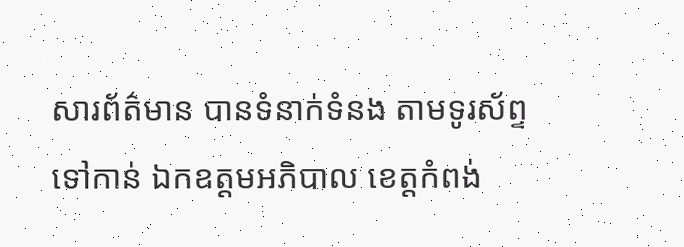សារព័ត៌មាន បានទំនាក់ទំនង តាមទូរស័ព្ទទៅកាន់ ឯកឧត្ដមអភិបាល ខេត្តកំពង់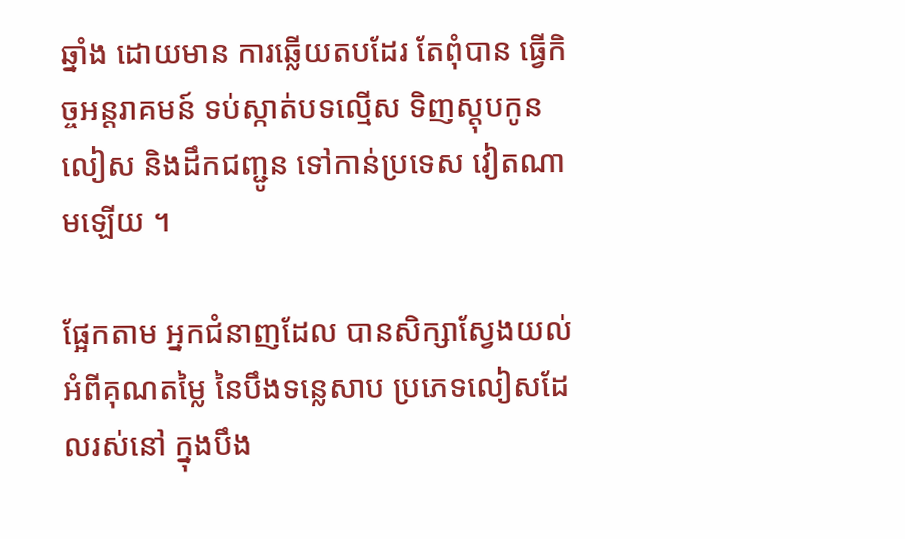ឆ្នាំង ដោយមាន ការឆ្លើយតបដែរ តែពុំបាន ធ្វើកិច្ចអន្តរាគមន៍ ទប់ស្កាត់បទល្មើស ទិញស្ដុបកូនលៀស និងដឹកជញ្ជូន ទៅកាន់ប្រទេស វៀតណាមឡើយ ។

ផ្អែកតាម អ្នកជំនាញដែល បានសិក្សាស្វែងយល់ អំពីគុណតម្លៃ នៃបឹងទន្លេសាប ប្រភេទលៀសដែលរស់នៅ ក្នុងបឹង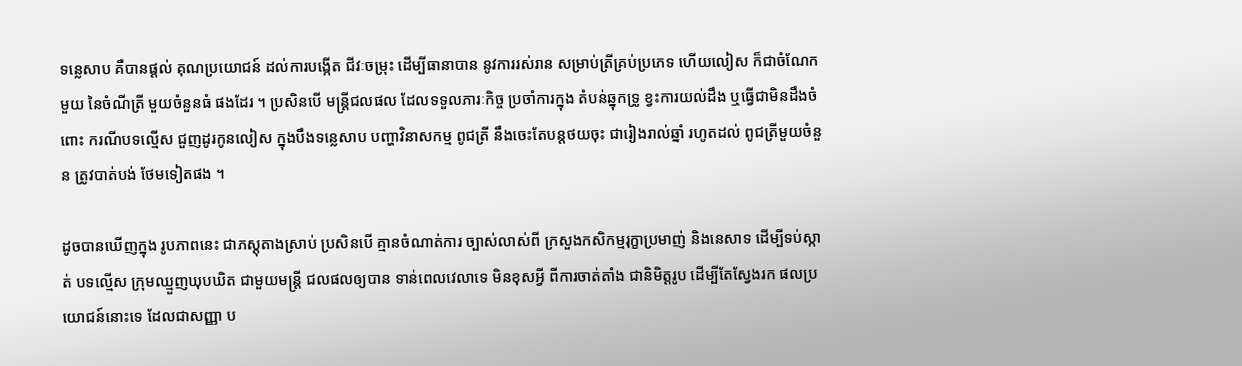ទន្លេសាប គឺបានផ្ដល់ គុណប្រយោជន៍ ដល់ការបង្កើត ជីវៈចម្រុះ ដើម្បីធានាបាន នូវការរស់រាន សម្រាប់ត្រីគ្រប់ប្រភេទ ហើយលៀស ក៏ជាចំណែកមួយ នៃចំណីត្រី មួយចំនួនធំ ផងដែរ ។ ប្រសិនបើ មន្ត្រីជលផល ដែលទទួលភារៈកិច្ច ប្រចាំការក្នុង តំបន់ឆ្នុកទ្រូ ខ្វះការយល់ដឹង ឬធ្វើជាមិនដឹងចំពោះ ករណីបទល្មើស ជួញដូរកូនលៀស ក្នុងបឹងទន្លេសាប បញ្ហាវិនាសកម្ម ពូជត្រី នឹងចេះតែបន្តថយចុះ ជារៀងរាល់ឆ្នាំ រហូតដល់ ពូជត្រីមួយចំនួន ត្រូវបាត់បង់ ថែមទៀតផង ។

ដូចបានឃើញក្នុង រូបភាពនេះ ជាភស្តុតាងស្រាប់ ប្រសិនបើ គ្មានចំណាត់ការ ច្បាស់លាស់ពី ក្រសួងកសិកម្មរុក្ខាប្រមាញ់ និងនេសាទ ដើម្បីទប់ស្កាត់ បទល្មើស ក្រុមឈ្មួញឃុបឃិត ជាមួយមន្ត្រី ជលផលឲ្យបាន ទាន់ពេលវេលាទេ មិនខុសអ្វី ពីការចាត់តាំង ជានិមិត្តរូប ដើម្បីតែស្វែងរក ផលប្រយោជន៍នោះទេ ដែលជាសញ្ញា ប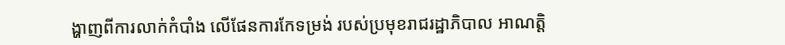ង្ហាញពីការលាក់កំបាំង លើផែនការកែទម្រង់ របស់ប្រមុខរាជរដ្ឋាភិបាល អាណត្តិ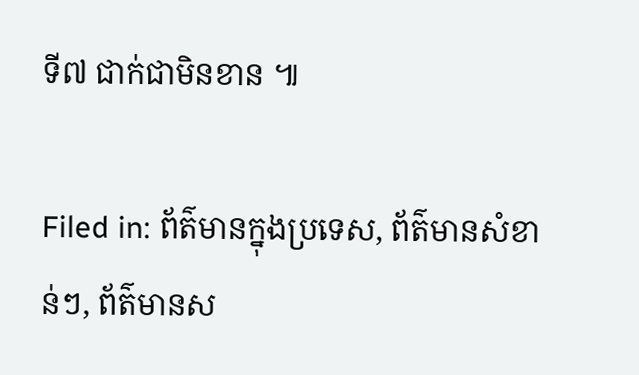ទី៧ ជាក់ជាមិនខាន ៕

Filed in: ព័ត៌មានក្នុងប្រទេស, ព័ត៌មានសំខាន់ៗ, ព័ត៌មានស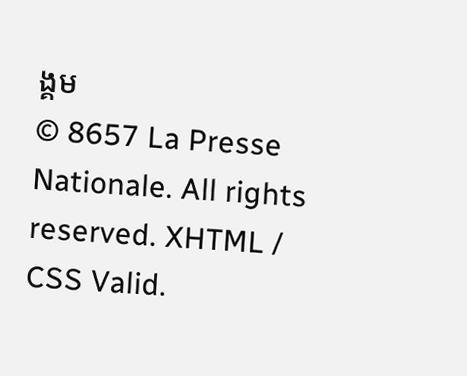ង្គម
© 8657 La Presse Nationale. All rights reserved. XHTML / CSS Valid.